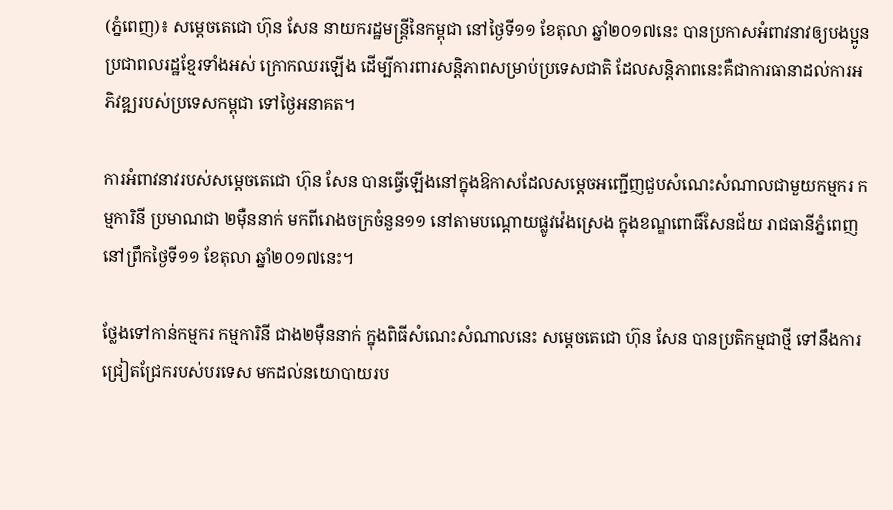(ភ្នំពេញ)៖ សម្តេចតេជោ ហ៊ុន សែន នាយករដ្ឋមន្រ្តីនៃកម្ពុជា នៅថ្ងៃទី១១ ខែតុលា ឆ្នាំ២០១៧នេះ បានប្រកាសអំពាវនាវឲ្យបងប្អូនប្រជាពលរដ្ឋខ្មែរទាំងអស់ ក្រោកឈរឡើង ដើម្បីការពារសន្តិភាពសម្រាប់ប្រទេសជាតិ ដែលសន្តិភាពនេះគឺជាការធានាដល់ការអភិវឌ្ឍរបស់ប្រទេសកម្ពុជា ទៅថ្ងៃអនាគត។

ការអំពាវនាវរបស់សម្តេចតេជោ ហ៊ុន សែន បានធ្វើឡើងនៅក្នុងឱកាសដែលសម្តេចអញ្ជើញជួបសំណេះសំណាលជាមួយកម្មករ កម្មការិនី ប្រមាណជា ២ម៉ឺននាក់ មកពីរោងចក្រចំនួន១១ នៅតាមបណ្តោយផ្លូវវ៉េងស្រេង ក្នុងខណ្ឌពោធិ៍សែនជ័យ រាជធានីភ្នំពេញ នៅព្រឹកថ្ងៃទី១១ ខែតុលា ឆ្នាំ២០១៧នេះ។

ថ្លែងទៅកាន់កម្មករ កម្មការិនី ជាង២ម៉ឺននាក់ ក្នុងពិធីសំណេះសំណាលនេះ សម្តេចតេជោ ហ៊ុន សែន បានប្រតិកម្មជាថ្មី ទៅនឹងការជ្រៀតជ្រែករបស់បរទេស មកដល់នយោបាយរប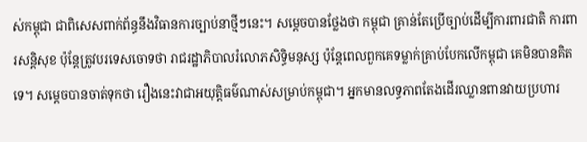ស់កម្ពុជា ជាពិសេសពាក់ព័ន្ធនឹងវិធានការច្បាប់នាថ្មីៗនេះ។ សម្តេចបានថ្លែងថា កម្ពុជា គ្រាន់តែប្រើច្បាប់ដើម្បីការពារជាតិ ការពារសន្តិសុខ ប៉ុន្តែត្រូវបរទេសចោទថា រាជរដ្ឋាភិបាលរំលោភសិទ្ធិមនុស្ស ប៉ុន្តែពេលពួកគេទម្លាក់គ្រាប់បែកលើកម្ពុជា គេមិនបានគិតទេ។ សម្តេចបានចាត់ទុកថា រឿងនេះវាជាអយុត្តិធម៌ណាស់សម្រាប់កម្ពុជា។ អ្នកមានលទ្ធភាពតែងដើរឈ្លានពានវាយប្រហារ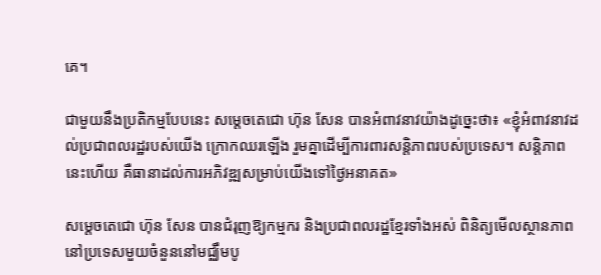គេ។

ជាមួយនឹងប្រតិកម្មបែបនេះ សម្តេចតេជោ ហ៊ុន សែន បានអំពាវនាវយ៉ាងដូច្នេះថា៖ «ខ្ញុំអំពាវនាវដល់ប្រជាពលរដ្ឋរបស់យើង ក្រោកឈរឡើង រួមគ្នាដើម្បីការពារសន្តិភាពរបស់ប្រទេស។ សន្តិភាពនេះហើយ គឺធានាដល់ការអភិវឌ្ឍសម្រាប់យើងទៅថ្ងៃអនាគត»

សម្តេចតេជោ ហ៊ុន សែន បានជំរុញឱ្យកម្មករ និងប្រជាពលរដ្ឋខ្មែរទាំងអស់ ពិនិត្យមើលស្ថានភាព នៅប្រទេសមួយចំនួននៅមជ្ឈឹមបូ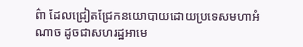ព៌ា ដែលជ្រៀតជ្រែកនយោបាយដោយប្រទេសមហាអំណាច ដូចជាសហរដ្ឋអាមេ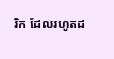រិក ដែលរហូតដ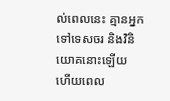ល់ពេលនេះ គ្មានអ្នកទៅទេសចរ និងវិនិយោគនោះឡើយ ហើយពេល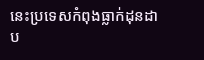នេះប្រទេសកំពុងធ្លាក់ដុនដាប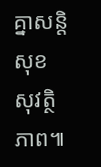គ្នាសន្តិសុខ សុវត្ថិភាព៕